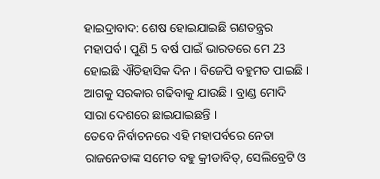ହାଇଦ୍ରାବାଦ: ଶେଷ ହୋଇଯାଇଛି ଗଣତନ୍ତ୍ରର ମହାପର୍ବ । ପୁଣି 5 ବର୍ଷ ପାଇଁ ଭାରତରେ ମେ 23 ହୋଇଛି ଐତିହାସିକ ଦିନ । ବିଜେପି ବହୁମତ ପାଇଛି । ଆଗକୁ ସରକାର ଗଢିବାକୁ ଯାଉଛି । ବ୍ରାଣ୍ଡ ମୋଦି ସାରା ଦେଶରେ ଛାଇଯାଇଛନ୍ତି ।
ତେବେ ନିର୍ବାଚନରେ ଏହି ମହାପର୍ବରେ ନେତା ରାଜନେତାଙ୍କ ସମେତ ବହୁ କ୍ରୀଡାବିତ୍, ସେଲିବ୍ରେଟି ଓ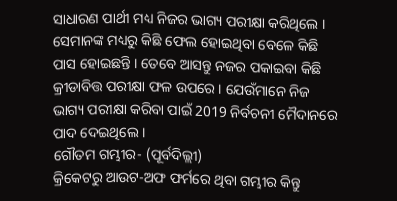ସାଧାରଣ ପାର୍ଥୀ ମଧ୍ୟ ନିଜର ଭାଗ୍ୟ ପରୀକ୍ଷା କରିଥିଲେ । ସେମାନଙ୍କ ମଧ୍ୟରୁ କିଛି ଫେଲ ହୋଇଥିବା ବେଳେ କିଛି ପାସ ହୋଇଛନ୍ତି । ତେବେ ଆସନ୍ତୁ ନଜର ପକାଇବା କିଛି କ୍ରୀଡାବିତ୍ତ ପରୀକ୍ଷା ଫଳ ଉପରେ । ଯେଉଁମାନେ ନିଜ ଭାଗ୍ୟ ପରୀକ୍ଷା କରିବା ପାଇଁ 2019 ନିର୍ବଚନୀ ମୈଦାନରେ ପାଦ ଦେଇଥିଲେ ।
ଗୌତମ ଗମ୍ଭୀର- (ପୂର୍ବଦିଲ୍ଲୀ)
କ୍ରିକେଟରୁ ଆଉଟ-ଅଫ ଫର୍ମରେ ଥିବା ଗମ୍ଭୀର କିନ୍ତୁ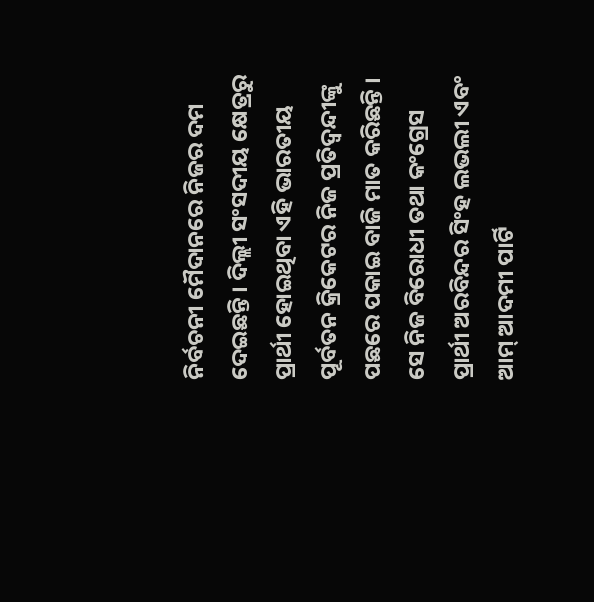ନିର୍ବଚନୀ ମୈଦାନରେ ନିଜର ଦମ ଦେଇଛନ୍ତି । ଦିଲ୍ଲୀ ସଂସଦୀୟ କ୍ଷେତ୍ରରୁ ପ୍ରାର୍ଥୀ ହୋଇଥିବା ଏହି ଭାରତୀୟ ପୂର୍ବତନ କ୍ରିକେଟର ନିଜ ପ୍ରତିଦ୍ବନ୍ଦୀଙ୍କୁ ପଛରେ ପକାଇ ବାଜି ମାତ କରିଛନ୍ତି । ସେ ନିଜ ବିରୋଧୀ ତଥା କଂଗ୍ରେସ ପ୍ରାର୍ଥୀ ଅରବିନ୍ଦର ସିଂହ ଲଭଲୀ ଏବଂ ଆମ୍ ଆଦମୀ ପାର୍ଟି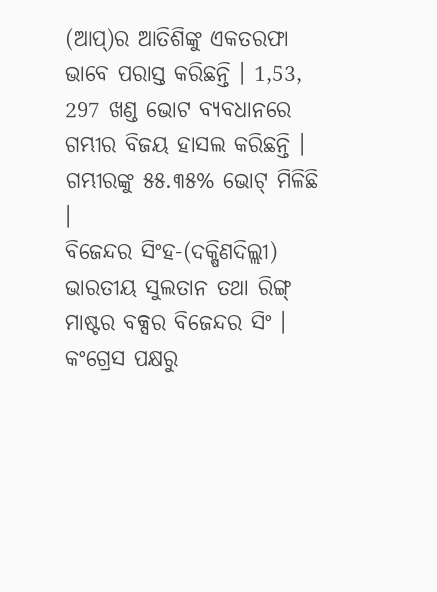(ଆପ୍)ର ଆତିଶିଙ୍କୁ ଏକତରଫା ଭାବେ ପରାସ୍ତ କରିଛନ୍ତି । 1,53, 297 ଖଣ୍ଡ ଭୋଟ ବ୍ୟବଧାନରେ ଗମ୍ଭୀର ବିଜୟ ହାସଲ କରିଛନ୍ତି । ଗମ୍ଭୀରଙ୍କୁ ୫୫.୩୫% ଭୋଟ୍ ମିଳିଛି ।
ବିଜେନ୍ଦର ସିଂହ-(ଦକ୍ଷିଣଦିଲ୍ଲୀ)
ଭାରତୀୟ ସୁଲତାନ ତଥା ରିଙ୍ଗ୍ ମାଷ୍ଟର ବକ୍ସର ବିଜେନ୍ଦର ସିଂ । କଂଗ୍ରେସ ପକ୍ଷରୁ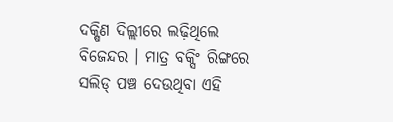ଦକ୍ଷିଣ ଦିଲ୍ଲୀରେ ଲଢ଼ିଥିଲେ ବିଜେନ୍ଦର । ମାତ୍ର ବକ୍ସିଂ ରିଙ୍ଗରେ ସଲିଡ୍ ପଞ୍ଚ ଦେଉଥିବା ଏହି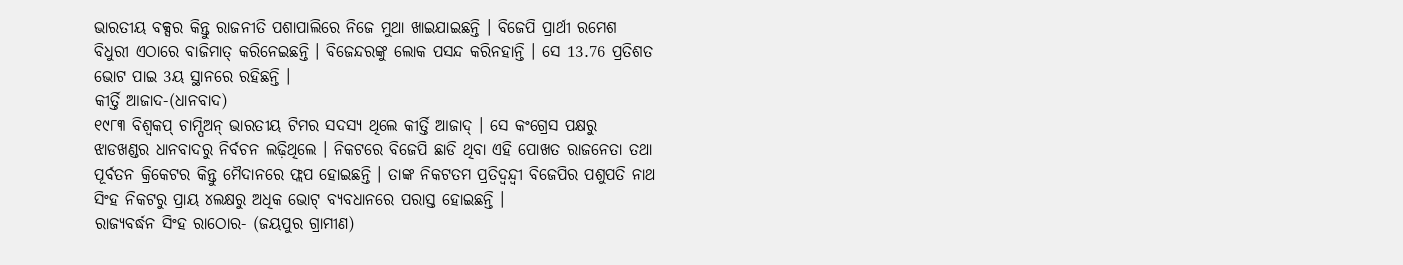ଭାରତୀୟ ବକ୍ସର କିନ୍ତୁ ରାଜନୀତି ପଶାପାଲିରେ ନିଜେ ମୁଥା ଖାଇଯାଇଛନ୍ତି । ବିଜେପି ପ୍ରାର୍ଥୀ ରମେଶ ବିଧୁରୀ ଏଠାରେ ବାଜିମାତ୍ କରିନେଇଛନ୍ତି । ବିଜେନ୍ଦରଙ୍କୁ ଲୋକ ପସନ୍ଦ କରିନହାନ୍ତି । ସେ 13.76 ପ୍ରତିଶତ ଭୋଟ ପାଇ 3ୟ ସ୍ଥାନରେ ରହିଛନ୍ତି ।
କୀର୍ତ୍ତି ଆଜାଦ-(ଧାନବାଦ)
୧୯୮୩ ବିଶ୍ୱକପ୍ ଚାମ୍ପିଅନ୍ ଭାରତୀୟ ଟିମର ସଦସ୍ୟ ଥିଲେ କୀର୍ତ୍ତି ଆଜାଦ୍ । ସେ କଂଗ୍ରେସ ପକ୍ଷରୁ ଝାଡଖଣ୍ଡର ଧାନବାଦରୁ ନିର୍ବଚନ ଲଢ଼ିଥିଲେ । ନିକଟରେ ବିଜେପି ଛାଡି ଥିବା ଏହି ପୋଖତ ରାଜନେତା ତଥା ପୂର୍ବତନ କ୍ରିକେଟର କିନ୍ତୁ ମୈଦାନରେ ଫ୍ଲପ ହୋଇଛନ୍ତି । ତାଙ୍କ ନିକଟତମ ପ୍ରତିଦ୍ବନ୍ଦ୍ବୀ ବିଜେପିର ପଶୁପତି ନାଥ ସିଂହ ନିକଟରୁ ପ୍ରାୟ ୪ଲକ୍ଷରୁ ଅଧିକ ଭୋଟ୍ ବ୍ୟବଧାନରେ ପରାସ୍ତ ହୋଇଛନ୍ତି ।
ରାଜ୍ୟବର୍ଦ୍ଧନ ସିଂହ ରାଠୋର- (ଜୟପୁର ଗ୍ରାମୀଣ)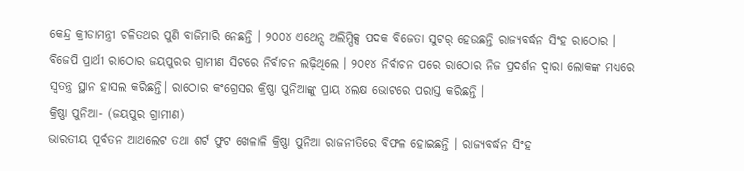କେନ୍ଦ୍ର କ୍ରୀଡାମନ୍ତ୍ରୀ ଚଳିତଥର ପୁଣି ବାଜିମାରି ନେଛନ୍ତି । ୨୦୦୪ ଏଥେନ୍ସ ଅଲିମ୍ପିକ୍ସ ପଦକ ବିଜେତା ସୁଟର୍ ହେଉଛନ୍ତି ରାଜ୍ୟବର୍ଦ୍ଧନ ସିଂହ ରାଠୋର । ବିଜେପି ପ୍ରାର୍ଥୀ ରାଠୋର ଜୟପୁରର ଗ୍ରାମୀଣ ସିଟରେ ନିର୍ବାଚନ ଲଢ଼ିଥିଲେ । ୨୦୧୪ ନିର୍ବାଚନ ପରେ ରାଠୋର ନିଜ ପ୍ରଦର୍ଶନ ଦ୍ୱାରା ଲୋକଙ୍କ ମଧ୍ୟରେ ସ୍ୱତନ୍ତ୍ର ସ୍ଥାନ ହାସଲ କରିଛନ୍ତି। ରାଠୋର କଂଗ୍ରେସର କ୍ରିଷ୍ଣା ପୁନିଆଙ୍କୁ ପ୍ରାୟ ୪ଲକ୍ଷ ଭୋଟରେ ପରାସ୍ତ କରିଛନ୍ତି ।
କ୍ରିଷ୍ଣା ପୁନିଆ- (ଜୟପୁର ଗ୍ରାମୀଣ)
ଭାରତୀୟ ପୂର୍ବତନ ଆଥଲେଟ ତଥା ଶର୍ଟ ଫୁଟ ଖେଳାଳି କ୍ରିଷ୍ଣା ପୁନିଆ ରାଜନୀତିରେ ବିଫଳ ହୋଇଛନ୍ତି । ରାଜ୍ୟବର୍ଦ୍ଧନ ସିଂହ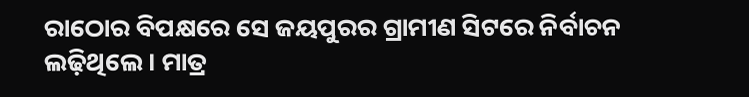ରାଠୋର ବିପକ୍ଷରେ ସେ ଜୟପୁରର ଗ୍ରାମୀଣ ସିଟରେ ନିର୍ବାଚନ ଲଢ଼ିଥିଲେ । ମାତ୍ର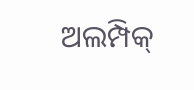ଅଲମ୍ପିକ୍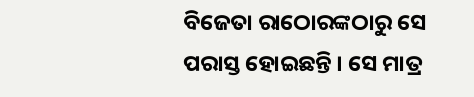ବିଜେତା ରାଠୋରଙ୍କଠାରୁ ସେ ପରାସ୍ତ ହୋଇଛନ୍ତି । ସେ ମାତ୍ର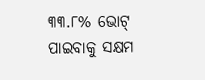୩୩.୮% ଭୋଟ୍ ପାଇବାକୁ ସକ୍ଷମ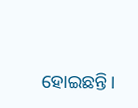ହୋଇଛନ୍ତି।